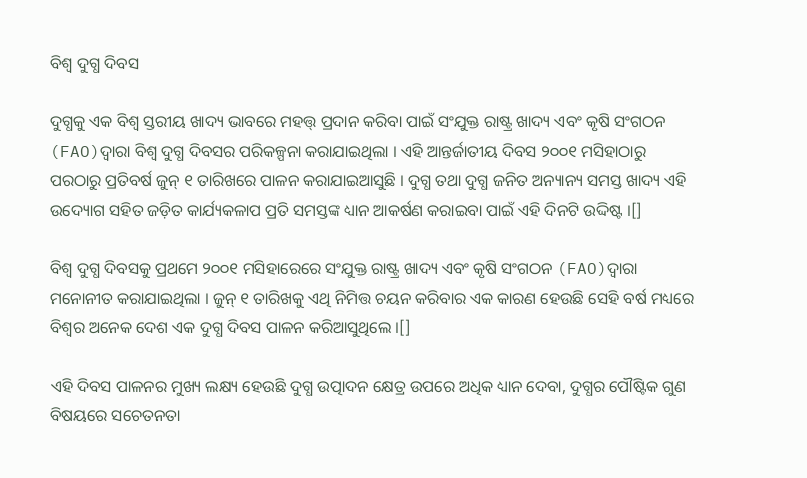ବିଶ୍ଵ ଦୁଗ୍ଧ ଦିବସ

ଦୁଗ୍ଧକୁ ଏକ ବିଶ୍ୱ ସ୍ତରୀୟ ଖାଦ୍ୟ ଭାବରେ ମହତ୍ତ୍ ପ୍ରଦାନ କରିବା ପାଇଁ ସଂଯୁକ୍ତ ରାଷ୍ଟ୍ର ଖାଦ୍ୟ ଏବଂ କୃଷି ସଂଗଠନ (FAO)ଦ୍ୱାରା ବିଶ୍ୱ ଦୁଗ୍ଧ ଦିବସର ପରିକଳ୍ପନା କରାଯାଇଥିଲା । ଏହି ଆନ୍ତର୍ଜାତୀୟ ଦିବସ ୨୦୦୧ ମସିହାଠାରୁ ପରଠାରୁ ପ୍ରତିବର୍ଷ ଜୁନ୍ ୧ ତାରିଖରେ ପାଳନ କରାଯାଇଆସୁଛି । ଦୁଗ୍ଧ ତଥା ଦୁଗ୍ଧ ଜନିତ ଅନ୍ୟାନ୍ୟ ସମସ୍ତ ଖାଦ୍ୟ ଏହି ଉଦ୍ୟୋଗ ସହିତ ଜଡ଼ିତ କାର୍ଯ୍ୟକଳାପ ପ୍ରତି ସମସ୍ତଙ୍କ ଧ୍ୟାନ ଆକର୍ଷଣ କରାଇବା ପାଇଁ ଏହି ଦିନଟି ଉଦ୍ଦିଷ୍ଟ ।[]

ବିଶ୍ୱ ଦୁଗ୍ଧ ଦିବସକୁ ପ୍ରଥମେ ୨୦୦୧ ମସିହାରେରେ ସଂଯୁକ୍ତ ରାଷ୍ଟ୍ର ଖାଦ୍ୟ ଏବଂ କୃଷି ସଂଗଠନ (FAO)ଦ୍ୱାରା ମନୋନୀତ କରାଯାଇଥିଲା । ଜୁନ୍ ୧ ତାରିଖକୁ ଏଥି ନିମିତ୍ତ ଚୟନ କରିବାର ଏକ କାରଣ ହେଉଛି ସେହି ବର୍ଷ ମଧ୍ୟରେ ବିଶ୍ୱର ଅନେକ ଦେଶ ଏକ ଦୁଗ୍ଧ ଦିବସ ପାଳନ କରିଆସୁଥିଲେ ।[]

ଏହି ଦିବସ ପାଳନର ମୁଖ୍ୟ ଲକ୍ଷ୍ୟ ହେଉଛି ଦୁଗ୍ଧ ଉତ୍ପାଦନ କ୍ଷେତ୍ର ଉପରେ ଅଧିକ ଧ୍ୟାନ ଦେବା, ଦୁଗ୍ଧର ପୌଷ୍ଟିକ ଗୁଣ ବିଷୟରେ ସଚେତନତା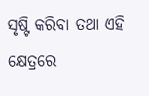ସୃଷ୍ଟି କରିବା ତଥା ଏହି କ୍ଷେତ୍ରରେ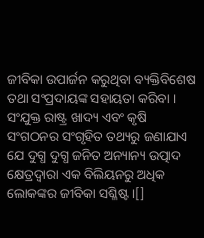ଜୀବିକା ଉପାର୍ଜନ କରୁଥିବା ବ୍ୟକ୍ତିବିଶେଷ ତଥା ସଂପ୍ରଦାୟଙ୍କ ସହାୟତା କରିବା । ସଂଯୁକ୍ତ ରାଷ୍ଟ୍ର ଖାଦ୍ୟ ଏବଂ କୃଷି ସଂଗଠନର ସଂଗୃହିତ ତଥ୍ୟରୁ ଜଣାଯାଏ ଯେ ଦୁଗ୍ଧ ଦୁଗ୍ଧ ଜନିତ ଅନ୍ୟାନ୍ୟ ଉତ୍ପାଦ କ୍ଷେତ୍ରଦ୍ୱାରା ଏକ ବିଲିୟନରୁ ଅଧିକ ଲୋକଙ୍କର ଜୀବିକା ସଶ୍ଳିଷ୍ଟ ।[]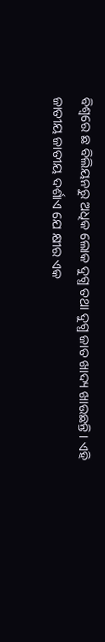ବିଶ୍ୱରେ ଛ ବିଲିୟନରୁ ଅଧିକ ଲୋକ ଦୁଗ୍ଧ ତଥା ଦୁଗ୍ଧ ଜାତ ଖାଦ୍ୟ ଖାଉଛନ୍ତି । ଏହି ଜାତୀୟ ଜାତୀୟ ଦର୍ଶାଏ ଯେ କ୍ଷୀର ଏକ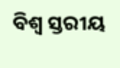ବିଶ୍ୱ ସ୍ତରୀୟ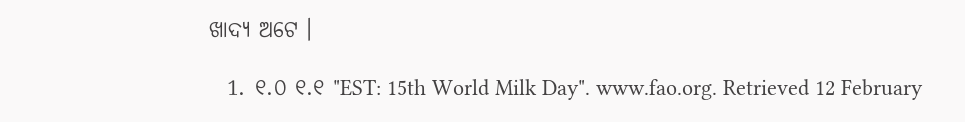ଖାଦ୍ୟ ଅଟେ ।

  1. ୧.୦ ୧.୧ "EST: 15th World Milk Day". www.fao.org. Retrieved 12 February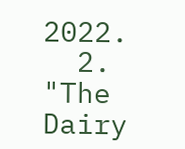2022.
  2. "The Dairy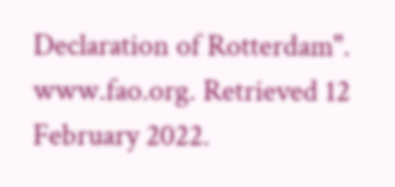Declaration of Rotterdam". www.fao.org. Retrieved 12 February 2022.